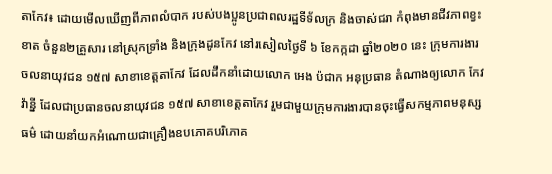តាកែវ៖ ដោយមើលឃើញពីភាពលំបាក របស់បងប្អូនប្រជាពលរដ្ឋទីទ័លក្រ និងចាស់ជរា កំពុងមានជីវភាពខ្វះខាត ចំនួន២គ្រួសារ នៅស្រុកទ្រាំង និងក្រុងដូនកែវ នៅរសៀលថ្ងៃទី ៦ ខែកក្កដា ឆ្នាំ២០២០ នេះ ក្រុមការងារចលនាយុវជន ១៥៧ សាខាខេត្តតាកែវ ដែលដឹកនាំដោយលោក អេង ប៉ជាក អនុប្រធាន តំណាងឲ្យលោក កែវ វ៉ាន្នី ដែលជាប្រធានចលនាយុវជន ១៥៧ សាខាខេត្តតាកែវ រួមជាមួយក្រុមការងារបានចុះធ្វើសកម្មភាពមនុស្សធម៌ ដោយនាំយកអំណោយជាគ្រឿងឧបភោគបរិភោគ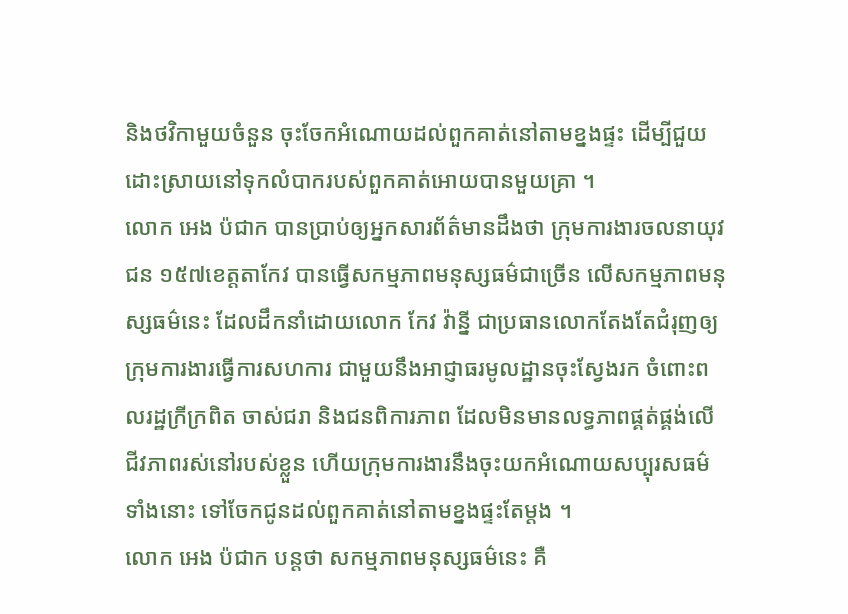និងថវិកាមួយចំនួន ចុះចែកអំណោយដល់ពួកគាត់នៅតាមខ្នងផ្ទះ ដើម្បីជួយដោះស្រាយនៅទុកលំបាករបស់ពួកគាត់អោយបានមួយគ្រា ។
លោក អេង ប៉ជាក បានប្រាប់ឲ្យអ្នកសារព័ត៌មានដឹងថា ក្រុមការងារចលនាយុវជន ១៥៧ខេត្តតាកែវ បានធ្វើសកម្មភាពមនុស្សធម៌ជាច្រើន លើសកម្មភាពមនុស្សធម៌នេះ ដែលដឹកនាំដោយលោក កែវ វ៉ាន្នី ជាប្រធានលោកតែងតែជំរុញឲ្យក្រុមការងារធ្វើការសហការ ជាមួយនឹងអាជ្ញាធរមូលដ្ឋានចុះស្វែងរក ចំពោះពលរដ្ឋក្រីក្រពិត ចាស់ជរា និងជនពិការភាព ដែលមិនមានលទ្ធភាពផ្គត់ផ្គង់លើជីវភាពរស់នៅរបស់ខ្លួន ហើយក្រុមការងារនឹងចុះយកអំណោយសប្បុរសធម៌ទាំងនោះ ទៅចែកជូនដល់ពួកគាត់នៅតាមខ្នងផ្ទះតែម្តង ។
លោក អេង ប៉ជាក បន្តថា សកម្មភាពមនុស្សធម៌នេះ គឺ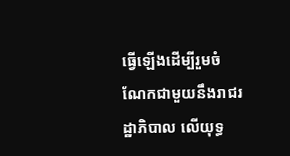ធ្វើឡើងដើម្បីរួមចំណែកជាមួយនឹងរាជរដ្ឋាភិបាល លើយុទ្ធ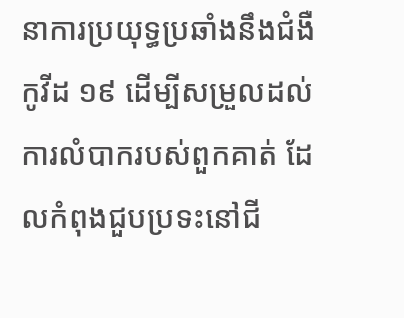នាការប្រយុទ្ធប្រឆាំងនឹងជំងឺកូវីដ ១៩ ដើម្បីសម្រួលដល់ការលំបាករបស់ពួកគាត់ ដែលកំពុងជួបប្រទះនៅជី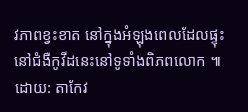វភាពខ្វះខាត នៅក្នុងអំឡុងពេលដែលផ្ទុះនៅជំងឺកូវីដនេះនៅទូទាំងពិភពលោក ៕
ដោយ: តាកែវ